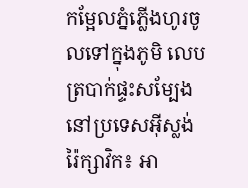កម្អែលភ្នំភ្លើងហូរចូលទៅក្នុងភូមិ លេបត្របាក់ផ្ទះសម្បែង នៅប្រទេសអ៊ីស្លង់
រ៉ៃក្សាវិក៖ អា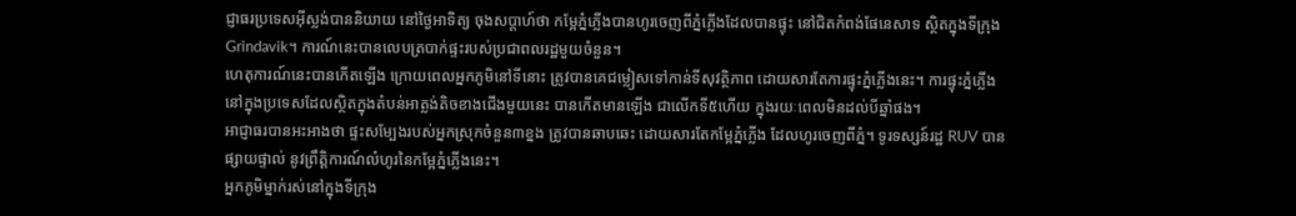ជ្ញាធរប្រទេសអ៊ីស្លង់បាននិយាយ នៅថ្ងៃអាទិត្យ ចុងសប្តាហ៍ថា កម្អែភ្នំភ្លើងបានហូរចេញពីភ្នំភ្លើងដែលបានផ្ទុះ នៅជិតកំពង់ផែនេសាទ ស្ថិតក្នុងទីក្រុង Grindavik។ ការណ៍នេះបានលេបត្របាក់ផ្ទះរបស់ប្រជាពលរដ្ឋមួយចំនួន។
ហេតុការណ៍នេះបានកើតឡើង ក្រោយពេលអ្នកភូមិនៅទីនោះ ត្រូវបានគេជម្លៀសទៅកាន់ទីសុវត្ថិភាព ដោយសារតែការផ្ទុះភ្នំភ្លើងនេះ។ ការផ្ទុះភ្នំភ្លើងនៅក្នុងប្រទេសដែលស្ថិតក្នុងតំបន់អាត្លង់តិចខាងជើងមួយនេះ បានកើតមានឡើង ជាលើកទី៥ហើយ ក្នុងរយៈពេលមិនដល់បីឆ្នាំផង។
អាជ្ញាធរបានអះអាងថា ផ្ទះសម្បែងរបស់អ្នកស្រុកចំនួន៣ខ្នង ត្រូវបានឆាបឆេះ ដោយសារតែកម្អែភ្នំភ្លើង ដែលហូរចេញពីភ្នំ។ ទូរទស្សន៍រដ្ឋ RUV បានផ្សាយផ្ទាល់ នូវព្រឹត្តិការណ៍លំហូរនៃកម្អែភ្នំភ្លើងនេះ។
អ្នកភូមិម្នាក់រស់នៅក្នុងទីក្រុង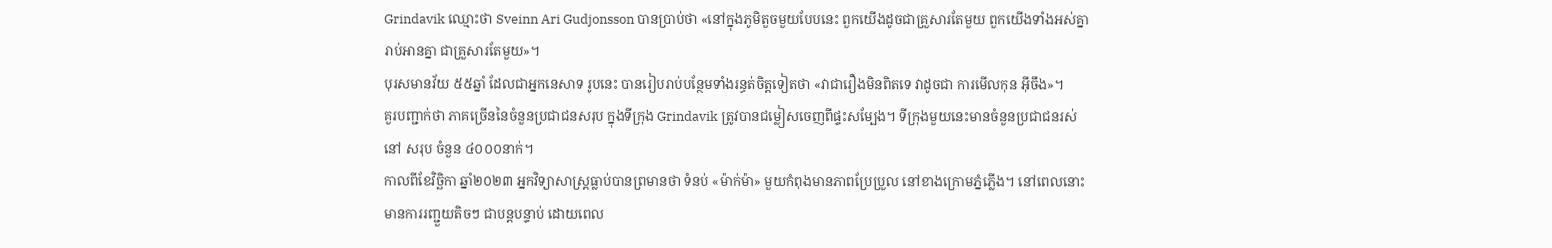Grindavik ឈ្មោះថា Sveinn Ari Gudjonsson បានប្រាប់ថា «នៅក្នុងភូមិតួចមួយបែបនេះ ពួកយើងដូចជាគ្រួសារតែមួយ ពួកយើងទាំងអស់គ្នា រាប់អានគ្នា ជាគ្រួសារតែមួយ»។
បុរសមានវ័យ ៥៥ឆ្នាំ ដែលជាអ្នកនេសាទ រូបនេះ បានរៀបរាប់បន្ថែមទាំងរន្ធត់ចិត្តទៀតថា «វាជារឿងមិនពិតទេ វាដូចជា ការមើលកុន អ៊ីចឹង»។
គួរបញ្ជាក់ថា ភាគច្រើននៃចំនួនប្រជាជនសរុប ក្នុងទីក្រុង Grindavik ត្រូវបានជម្លៀសចេញពីផ្ទះសម្បែង។ ទីក្រុងមួយនេះមានចំនួនប្រជាជនរស់នៅ សរុប ចំនួន ៤០០០នាក់។
កាលពីខែវិច្ឆិកា ឆ្នាំ២០២៣ អ្នកវិទ្យាសាស្ត្រធ្លាប់បានព្រមានថា ទំនប់ «ម៉ាក់ម៉ា» មួយកំពុងមានភាពប្រែប្រួល នៅខាងក្រោមភ្នំភ្លើង។ នៅពេលនោះ មានការរញ្ជួយតិចៗ ជាបន្តបន្ទាប់ ដោយពេល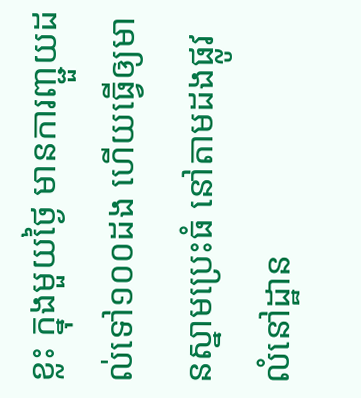ខ្លះ ក្នុងមួយថ្ងៃ មានការញ្ជួយដល់ទៅ១០០ដង ហើយធ្វើឲ្យមានស្នាមប្រេះធំ នៅតាមដងផ្លូវ លំនៅដ្ឋាន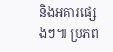និងអគារផ្សេងៗ៕ ប្រភព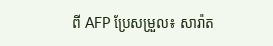ពី AFP ប្រែសម្រួល៖ សារ៉ាត